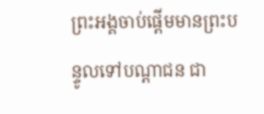ព្រះអង្គចាប់ផ្តើមមានព្រះបន្ទូលទៅបណ្តាជន ជា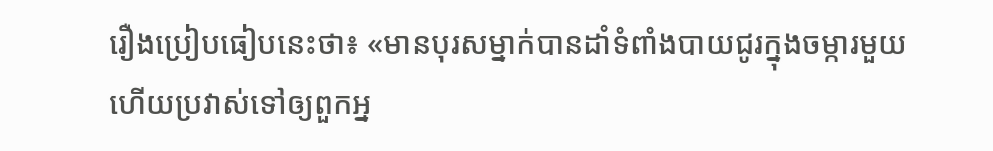រឿងប្រៀបធៀបនេះថា៖ «មានបុរសម្នាក់បានដាំទំពាំងបាយជូរក្នុងចម្ការមួយ ហើយប្រវាស់ទៅឲ្យពួកអ្ន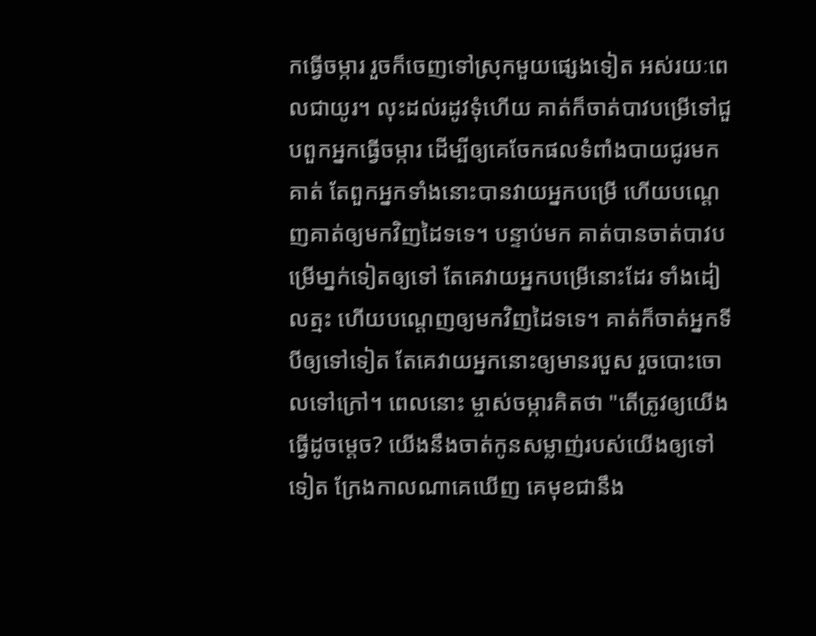កធ្វើចម្ការ រួចក៏ចេញទៅស្រុកមួយផ្សេងទៀត អស់រយៈពេលជាយូរ។ លុះដល់រដូវទុំហើយ គាត់ក៏ចាត់បាវបម្រើទៅជួបពួកអ្នកធ្វើចម្ការ ដើម្បីឲ្យគេចែកផលទំពាំងបាយជូរមកគាត់ តែពួកអ្នកទាំងនោះបានវាយអ្នកបម្រើ ហើយបណ្ដេញគាត់ឲ្យមកវិញដៃទទេ។ បន្ទាប់មក គាត់បានចាត់បាវបម្រើមា្នក់ទៀតឲ្យទៅ តែគេវាយអ្នកបម្រើនោះដែរ ទាំងដៀលត្មះ ហើយបណ្តេញឲ្យមកវិញដៃទទេ។ គាត់ក៏ចាត់អ្នកទីបីឲ្យទៅទៀត តែគេវាយអ្នកនោះឲ្យមានរបួស រួចបោះចោលទៅក្រៅ។ ពេលនោះ ម្ចាស់ចម្ការគិតថា "តើត្រូវឲ្យយើងធ្វើដូចម្តេច? យើងនឹងចាត់កូនសម្លាញ់របស់យើងឲ្យទៅទៀត ក្រែងកាលណាគេឃើញ គេមុខជានឹង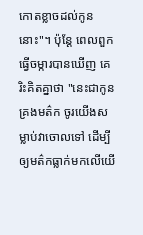កោតខ្លាចដល់កូននោះ"។ ប៉ុន្តែ ពេលពួកធ្វើចម្ការបានឃើញ គេរិះគិតគ្នាថា "នេះជាកូនគ្រងមត៌ក ចូរយើងសម្លាប់វាចោលទៅ ដើម្បីឲ្យមត៌កធ្លាក់មកលើយើ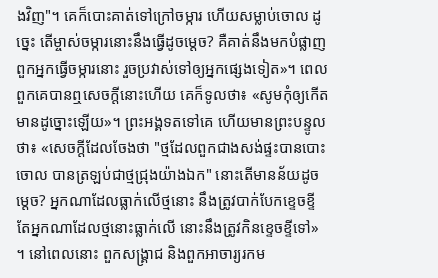ងវិញ"។ គេក៏បោះគាត់ទៅក្រៅចម្ការ ហើយសម្លាប់ចោល ដូច្នេះ តើម្ចាស់ចម្ការនោះនឹងធ្វើដូចម្តេច? គឺគាត់នឹងមកបំផ្លាញពួកអ្នកធ្វើចម្ការនោះ រួចប្រវាស់ទៅឲ្យអ្នកផ្សេងទៀត»។ ពេលពួកគេបានឮសេចក្តីនោះហើយ គេក៏ទូលថា៖ «សូមកុំឲ្យកើតមានដូច្នោះឡើយ»។ ព្រះអង្គទតទៅគេ ហើយមានព្រះបន្ទូលថា៖ «សេចក្តីដែលចែងថា "ថ្មដែលពួកជាងសង់ផ្ទះបានបោះចោល បានត្រឡប់ជាថ្មជ្រុងយ៉ាងឯក" នោះតើមានន័យដូចម្តេច? អ្នកណាដែលធ្លាក់លើថ្មនោះ នឹងត្រូវបាក់បែកខ្ទេចខ្ទី តែអ្នកណាដែលថ្មនោះធ្លាក់លើ នោះនឹងត្រូវកិនខ្ទេចខ្ទីទៅ» ។ នៅពេលនោះ ពួកសង្គ្រាជ និងពួកអាចារ្យរកម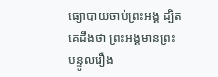ធ្យោបាយចាប់ព្រះអង្គ ដ្បិតគេដឹងថា ព្រះអង្គមានព្រះបន្ទូលរឿង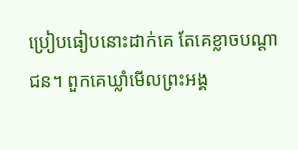ប្រៀបធៀបនោះដាក់គេ តែគេខ្លាចបណ្តាជន។ ពួកគេឃ្លាំមើលព្រះអង្គ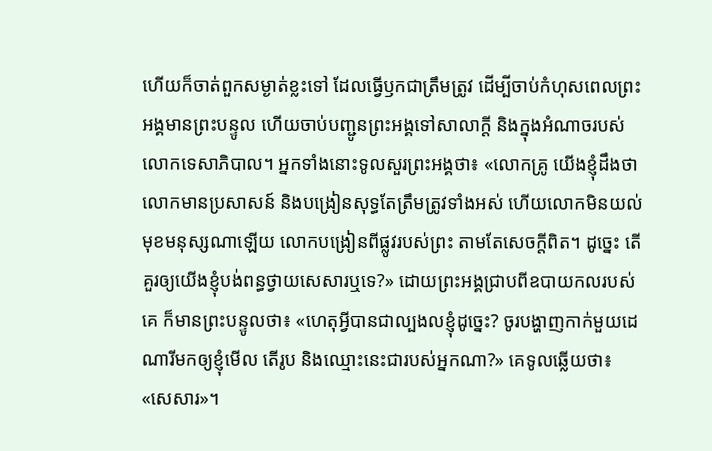ហើយក៏ចាត់ពួកសម្ងាត់ខ្លះទៅ ដែលធ្វើឫកជាត្រឹមត្រូវ ដើម្បីចាប់កំហុសពេលព្រះអង្គមានព្រះបន្ទូល ហើយចាប់បញ្ជូនព្រះអង្គទៅសាលាក្តី និងក្នុងអំណាចរបស់លោកទេសាភិបាល។ អ្នកទាំងនោះទូលសួរព្រះអង្គថា៖ «លោកគ្រូ យើងខ្ញុំដឹងថា លោកមានប្រសាសន៍ និងបង្រៀនសុទ្ធតែត្រឹមត្រូវទាំងអស់ ហើយលោកមិនយល់មុខមនុស្សណាឡើយ លោកបង្រៀនពីផ្លូវរបស់ព្រះ តាមតែសេចក្តីពិត។ ដូច្នេះ តើគួរឲ្យយើងខ្ញុំបង់ពន្ធថ្វាយសេសារឬទេ?» ដោយព្រះអង្គជ្រាបពីឧបាយកលរបស់គេ ក៏មានព្រះបន្ទូលថា៖ «ហេតុអ្វីបានជាល្បងលខ្ញុំដូច្នេះ? ចូរបង្ហាញកាក់មួយដេណារីមកឲ្យខ្ញុំមើល តើរូប និងឈ្មោះនេះជារបស់អ្នកណា?» គេទូលឆ្លើយថា៖ «សេសារ»។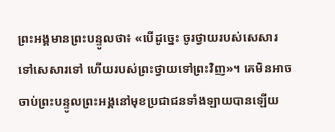ព្រះអង្គមានព្រះបន្ទូលថា៖ «បើដូច្នេះ ចូរថ្វាយរបស់សេសារទៅសេសារទៅ ហើយរបស់ព្រះថ្វាយទៅព្រះវិញ»។ គេមិនអាចចាប់ព្រះបន្ទូលព្រះអង្គនៅមុខប្រជាជនទាំងឡាយបានឡើយ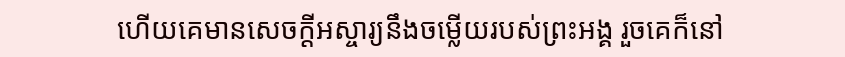ហើយគេមានសេចក្ដីអស្ចារ្យនឹងចម្លើយរបស់ព្រះអង្គ រួចគេក៏នៅ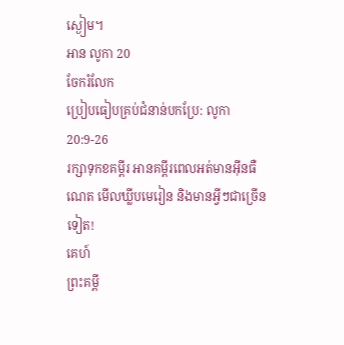ស្ងៀម។
អាន លូកា 20
ចែករំលែក
ប្រៀបធៀបគ្រប់ជំនាន់បកប្រែ: លូកា 20:9-26
រក្សាទុកខគម្ពីរ អានគម្ពីរពេលអត់មានអ៊ីនធឺណេត មើលឃ្លីបមេរៀន និងមានអ្វីៗជាច្រើនទៀត!
គេហ៍
ព្រះគម្ពី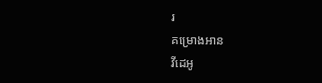រ
គម្រោងអាន
វីដេអូ